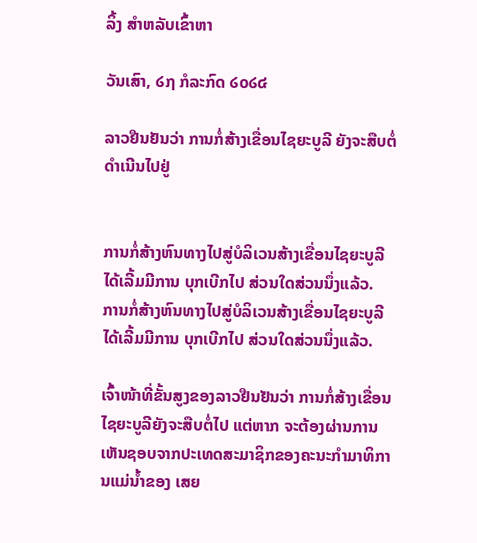ລິ້ງ ສຳຫລັບເຂົ້າຫາ

ວັນເສົາ, ໒໗ ກໍລະກົດ ໒໐໒໔

ລາວຢືນຢັນວ່າ ການກໍ່ສ້າງເຂື່ອນໄຊຍະບູລີ ຍັງຈະສືບຕໍ່ດໍາເນີນໄປຢູ່


ການກໍ່ສ້າງຫົນທາງໄປສູ່ບໍລິເວນສ້າງເຂື່ອນໄຊຍະບູລີ ໄດ້ເລີ້ມມີການ ບຸກເບີກໄປ ສ່ວນໃດສ່ວນນຶ່ງແລ້ວ.
ການກໍ່ສ້າງຫົນທາງໄປສູ່ບໍລິເວນສ້າງເຂື່ອນໄຊຍະບູລີ ໄດ້ເລີ້ມມີການ ບຸກເບີກໄປ ສ່ວນໃດສ່ວນນຶ່ງແລ້ວ.

ເຈົ້າໜ້າທີ່ຂັ້ນສູງຂອງລາວຢືນຢັນວ່າ ການກໍ່ສ້າງເຂື່ອນໄຊຍະບູລີຍັງຈະສືບຕໍ່ໄປ ແຕ່ຫາກ ຈະຕ້ອງຜ່ານການເຫັນຊອບຈາກປະເທດສະມາຊິກຂອງຄະນະກໍາມາທິການແມ່ນໍ້າຂອງ ເສຍ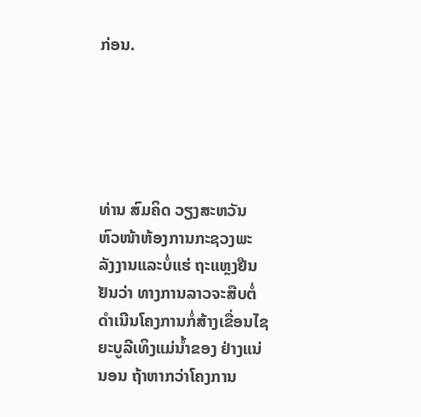ກ່ອນ.





ທ່ານ ສົມຄິດ ວຽງສະຫວັນ
ຫົວໜ້າຫ້ອງການກະຊວງພະ
ລັງງານແລະບໍ່ແຮ່ ຖະແຫຼງຢືນ
ຢັນວ່າ ທາງການລາວຈະສືບຕໍ່
ດໍາເນີນໂຄງການກໍ່ສ້າງເຂື່ອນໄຊ
ຍະບູລີເທິງແມ່ນໍ້າຂອງ ຢ່າງແນ່
ນອນ ຖ້າຫາກວ່າໂຄງການ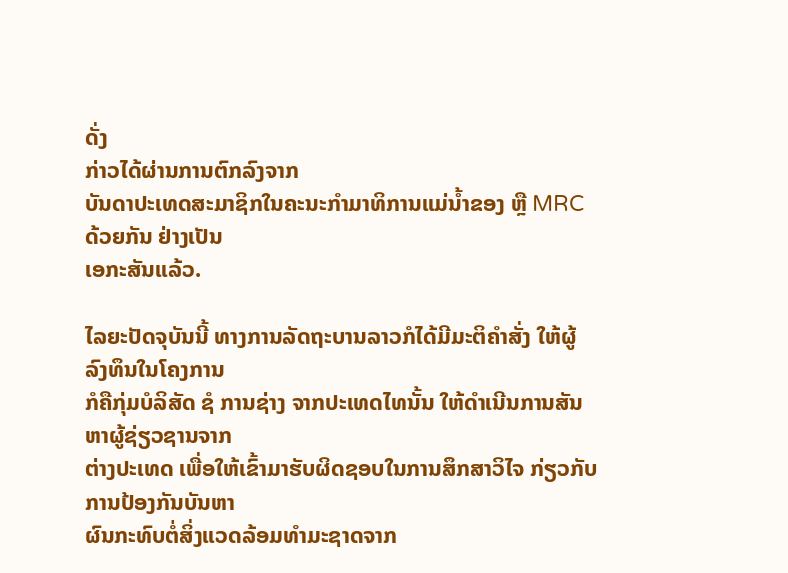ດັ່ງ
ກ່າວໄດ້ຜ່ານການຕົກລົງຈາກ
ບັນດາປະເທດສະມາຊິກໃນຄະນະກໍາມາທິການແມ່ນໍ້າຂອງ ຫຼື MRC ດ້ວຍກັນ ຢ່າງເປັນ
ເອກະສັນແລ້ວ.

ໄລຍະປັດຈຸບັນນີ້ ທາງການລັດຖະບານລາວກໍໄດ້ມີມະຕິຄໍາສັ່ງ ໃຫ້ຜູ້ລົງທຶນໃນໂຄງການ
ກໍຄືກຸ່ມບໍລິສັດ ຊໍ ການຊ່າງ ຈາກປະເທດໄທນັ້ນ ໃຫ້ດໍາເນີນການສັນຫາຜູ້ຊ່ຽວຊານຈາກ
ຕ່າງປະເທດ ເພື່ອໃຫ້ເຂົ້າມາຮັບຜິດຊອບໃນການສຶກສາວິໄຈ ກ່ຽວກັບການປ້ອງກັນບັນຫາ
ຜົນກະທົບຕໍ່ສິ່ງແວດລ້ອມທໍາມະຊາດຈາກ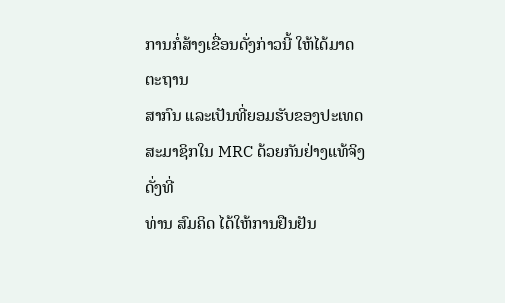ການກໍ່ສ້າງເຂື່ອນດັ່ງກ່າວນີ້ ໃຫ້ໄດ້ມາດຕະຖານ
ສາກົນ ແລະເປັນທີ່ຍອມຮັບຂອງປະເທດສະມາຊິກໃນ MRC ດ້ວຍກັນຢ່າງແທ້ຈິງ ດັ່ງທີ່
ທ່ານ ສົມຄິດ ໄດ້ໃຫ້ການຢືນຢັນ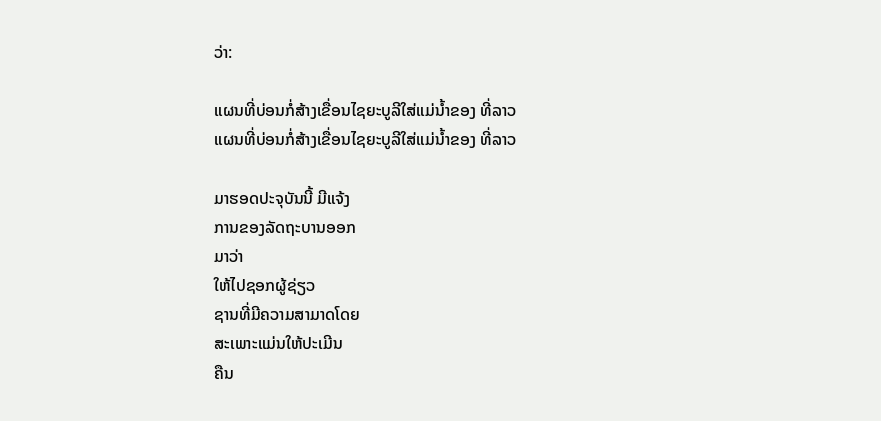ວ່າ:

ແຜນທີ່ບ່ອນກໍ່ສ້າງເຂື່ອນໄຊຍະບູລີໃສ່ແມ່ນໍ້າຂອງ ທີ່ລາວ
ແຜນທີ່ບ່ອນກໍ່ສ້າງເຂື່ອນໄຊຍະບູລີໃສ່ແມ່ນໍ້າຂອງ ທີ່ລາວ

ມາຮອດປະຈຸບັນນີ້ ມີແຈ້ງ
ການຂອງລັດຖະບານອອກ
ມາວ່າ
ໃຫ້ໄປຊອກຜູ້ຊ່ຽວ
ຊານທີ່ມີຄວາມສາມາດໂດຍ
ສະເພາະແມ່ນໃຫ້ປະເມີນ
ຄືນ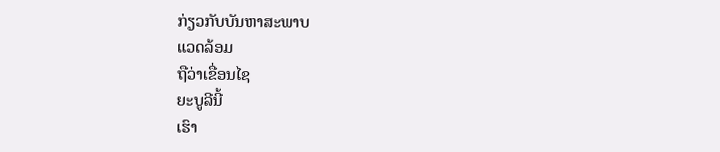ກ່ຽວກັບບັນຫາສະພາບ
ແວດລ້ອມ
ຖືວ່າເຂື່ອນໄຊ
ຍະບູລີນີ້
ເຮົາ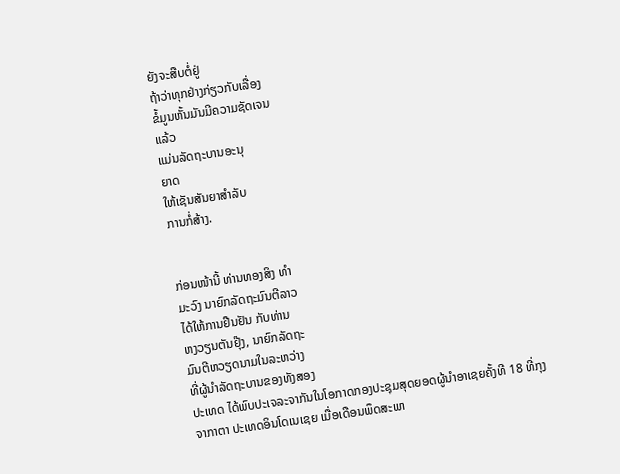ຍັງຈະສືບຕໍ່ຢູ່
ຖ້າວ່າທຸກຢ່າງກ່ຽວກັບເລື່ອງ
ຂໍ້ມູນຫັ້ນມັນມີຄວາມຊັດເຈນ
ແລ້ວ
ແມ່ນລັດຖະບານອະນຸ
ຍາດ
ໃຫ້ເຊັນສັນຍາສໍາລັບ
ການກໍ່ສ້າງ.


ກ່ອນໜ້ານີ້ ທ່ານທອງສິງ ທໍາ
ມະວົງ ນາຍົກລັດຖະມົນຕີລາວ
ໄດ້ໃຫ້ການຢືນຢັນ ກັບທ່ານ
ຫງວຽນຕັນຢຸ໊ງ, ນາຍົກລັດຖະ
ມົນຕີຫວຽດນາມໃນລະຫວ່າງ
ທີ່ຜູ້ນໍາລັດຖະບານຂອງທັງສອງ
ປະເທດ ໄດ້ພົບປະເຈລະຈາກັນໃນໂອກາດກອງປະຊຸມສຸດຍອດຜູ້ນໍາອາເຊຍຄັ້ງທີ 18 ທີ່ກຸງ
ຈາກາຕາ ປະເທດອິນໂດເນເຊຍ ເມື່ອເດືອນພຶດສະພາ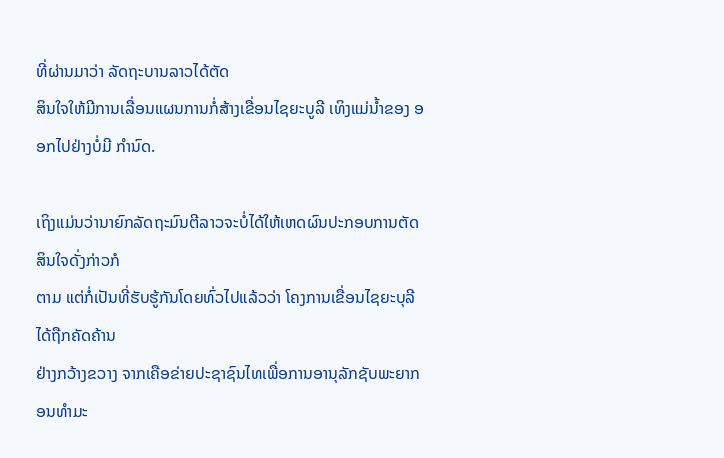ທີ່ຜ່ານມາວ່າ ລັດຖະບານລາວໄດ້ຕັດ
ສິນໃຈໃຫ້ມີການເລື່ອນແຜນການກໍ່ສ້າງເຂື່ອນໄຊຍະບູລີ ເທິງແມ່ນໍ້າຂອງ ອອກໄປຢ່າງບໍ່ມີ ກໍານົດ.

ເຖິງແມ່ນວ່ານາຍົກລັດຖະມົນຕີລາວຈະບໍ່ໄດ້ໃຫ້ເຫດຜົນປະກອບການຕັດສິນໃຈດັ່ງກ່າວກໍ
ຕາມ ແຕ່ກໍ່ເປັນທີ່ຮັບຮູ້ກັນໂດຍທົ່ວໄປແລ້ວວ່າ ໂຄງການເຂື່ອນໄຊຍະບຸລີໄດ້ຖືກຄັດຄ້ານ
ຢ່າງກວ້າງຂວາງ ຈາກເຄືອຂ່າຍປະຊາຊົນໄທເພື່ອການອານຸລັກຊັບພະຍາກອນທໍາມະ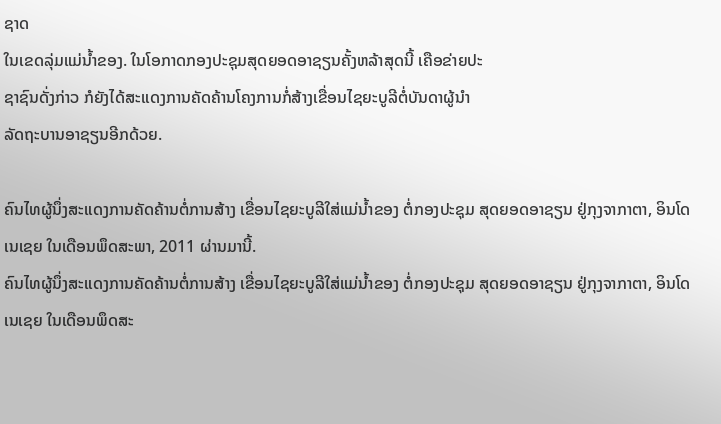ຊາດ
ໃນເຂດລຸ່ມແມ່ນໍ້າຂອງ. ໃນໂອກາດກອງປະຊຸມສຸດຍອດອາຊຽນຄັ້ງຫລ້າສຸດນີ້ ເຄືອຂ່າຍປະ
ຊາຊົນດັ່ງກ່າວ ກໍຍັງໄດ້ສະແດງການຄັດຄ້ານໂຄງການກໍ່ສ້າງເຂື່ອນໄຊຍະບູລີຕໍ່ບັນດາຜູ້ນໍາ
ລັດຖະບານອາຊຽນອີກດ້ວຍ.

ຄົນໄທຜູ້ນຶ່ງສະແດງການຄັດຄ້ານຕໍ່ການສ້າງ ເຂື່ອນໄຊຍະບູລີໃສ່ແມ່ນໍ້າຂອງ ຕໍ່ກອງປະຊຸມ ສຸດຍອດອາຊຽນ ຢູ່ກຸງຈາກາຕາ, ອິນໂດເນເຊຍ ໃນເດືອນພຶດສະພາ, 2011 ຜ່ານມານີ້.
ຄົນໄທຜູ້ນຶ່ງສະແດງການຄັດຄ້ານຕໍ່ການສ້າງ ເຂື່ອນໄຊຍະບູລີໃສ່ແມ່ນໍ້າຂອງ ຕໍ່ກອງປະຊຸມ ສຸດຍອດອາຊຽນ ຢູ່ກຸງຈາກາຕາ, ອິນໂດເນເຊຍ ໃນເດືອນພຶດສະ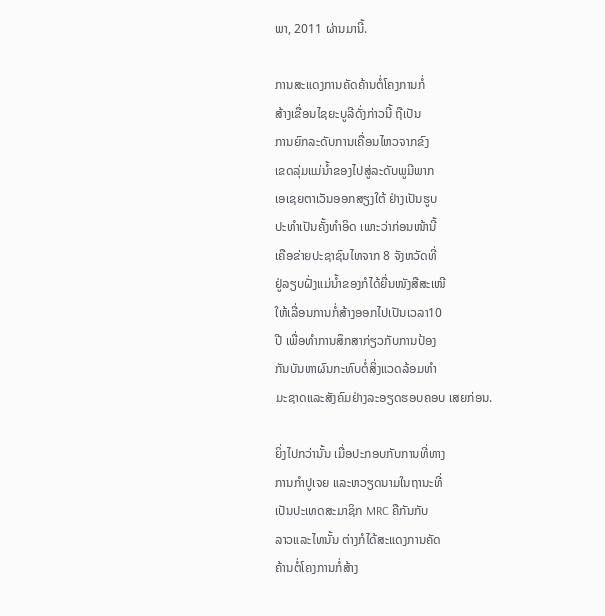ພາ, 2011 ຜ່ານມານີ້.

ການສະແດງການຄັດຄ້ານຕໍ່ໂຄງການກໍ່
ສ້າງເຂື່ອນໄຊຍະບູລີດັ່ງກ່າວນີ້ ຖືເປັນ
ການຍົກລະດັບການເຄື່ອນໄຫວຈາກຂົງ
ເຂດລຸ່ມແມ່ນໍ້າຂອງໄປສູ່ລະດັບພູມີພາກ
ເອເຊຍຕາເວັນອອກສຽງໃຕ້ ຢ່າງເປັນຮູບ
ປະທໍາເປັນຄັ້ງທໍາອິດ ເພາະວ່າກ່ອນໜ້ານີ້
ເຄືອຂ່າຍປະຊາຊົນໄທຈາກ 8 ຈັງຫວັດທີ່
ຢູ່ລຽບຝັ່ງແມ່ນໍ້າຂອງກໍໄດ້ຍື່ນໜັງສືສະເໜີ
ໃຫ້ເລື່ອນການກໍ່ສ້າງອອກໄປເປັນເວລາ10
ປີ ເພື່ອທໍາການສຶກສາກ່ຽວກັບການປ້ອງ
ກັນບັນຫາຜົນກະທົບຕໍ່ສິ່ງແວດລ້ອມທໍາ
ມະຊາດແລະສັງຄົມຢ່າງລະອຽດຮອບຄອບ ເສຍກ່ອນ.

ຍິ່ງໄປກວ່ານັ້ນ ເມື່ອປະກອບກັບການທີ່ທາງ
ການກໍາປູເຈຍ ແລະຫວຽດນາມໃນຖານະທີ່
ເປັນປະເທດສະມາຊິກ MRC ຄືກັນກັບ
ລາວແລະໄທນັ້ນ ຕ່າງກໍໄດ້ສະແດງການຄັດ
ຄ້ານຕໍ່ໂຄງການກໍ່ສ້າງ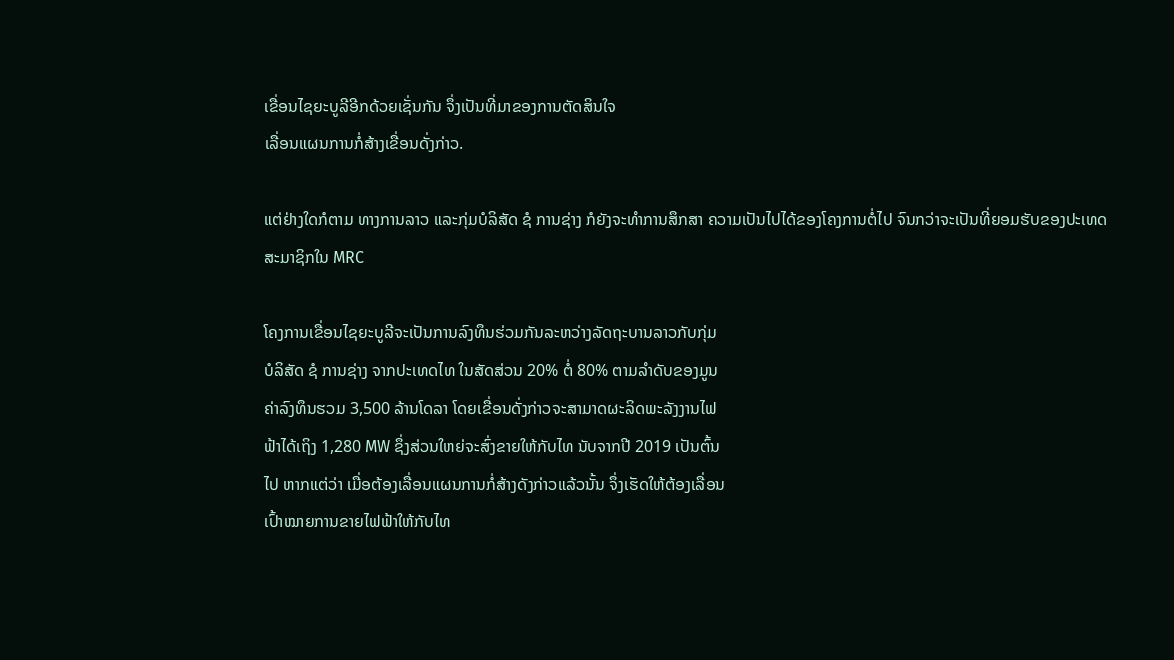ເຂື່ອນໄຊຍະບູລີອີກດ້ວຍເຊັ່ນກັນ ຈຶ່ງເປັນທີ່ມາຂອງການຕັດສິນໃຈ
ເລື່ອນແຜນການກໍ່ສ້າງເຂື່ອນດັ່ງກ່າວ.

ແຕ່ຢ່າງໃດກໍຕາມ ທາງການລາວ ແລະກຸ່ມບໍລິສັດ ຊໍ ການຊ່າງ ກໍຍັງຈະທໍາການສຶກສາ ຄວາມເປັນໄປໄດ້ຂອງໂຄງການຕໍ່ໄປ ຈົນກວ່າຈະເປັນທີ່ຍອມຮັບຂອງປະເທດສະມາຊິກໃນ MRC

ໂຄງການເຂື່ອນໄຊຍະບູລີຈະເປັນການລົງທຶນຮ່ວມກັນລະຫວ່າງລັດຖະບານລາວກັບກຸ່ມ
ບໍລິສັດ ຊໍ ການຊ່າງ ຈາກປະເທດໄທ ໃນສັດສ່ວນ 20% ຕໍ່ 80% ຕາມລໍາດັບຂອງມູນ
ຄ່າລົງທຶນຮວມ 3,500 ລ້ານໂດລາ ໂດຍເຂື່ອນດັ່ງກ່າວຈະສາມາດຜະລິດພະລັງງານໄຟ
ຟ້າໄດ້ເຖິງ 1,280 MW ຊຶ່ງສ່ວນໃຫຍ່ຈະສົ່ງຂາຍໃຫ້ກັບໄທ ນັບຈາກປີ 2019 ເປັນຕົ້ນ
ໄປ ຫາກແຕ່ວ່າ ເມື່ອຕ້ອງເລື່ອນແຜນການກໍ່ສ້າງດັງກ່າວແລ້ວນັ້ນ ຈຶ່ງເຮັດໃຫ້ຕ້ອງເລື່ອນ
ເປົ້າໝາຍການຂາຍໄຟຟ້າໃຫ້ກັບໄທ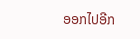ອອກໄປອີກ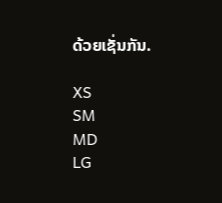ດ້ວຍເຊັ່ນກັນ.

XS
SM
MD
LG